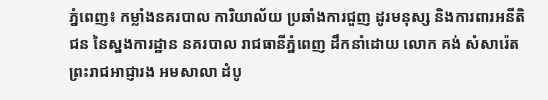ភ្នំពេញ៖ កម្លាំងនគរបាល ការិយាល័យ ប្រឆាំងការជួញ ដូរមនុស្ស និងការពារអនីតិជន នៃស្នងការដ្ឋាន នគរបាល រាជធានីភ្នំពេញ ដឹកនាំដោយ លោក គង់ សំសារ៉េត ព្រះរាជអាជ្ញារង អមសាលា ដំបូ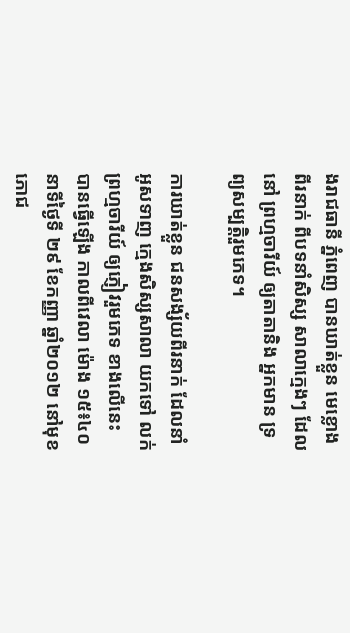ងរាជធានី ភ្នំពេញ បានឃាត់ខ្លួន មេខ្លោងពីរនាក់ ពីបទនាំសិស្ស សាលាក្មេងៗ ដែលនៅ ព្រហ្មចារីយ៍ ឲ្យតាតានិង អ្នកមាន ទ្រព្យសម្បត្តិរួមភេទ។

ការឃាត់ខ្លួន ជនសង្ស័យពីរនាក់ ដែលនាំអូសទាញ ក្មេងសិស្សសាលា យកទៅ លក់ព្រហ្មចារីយ៍ ឲ្យភ្ញៀវរួមភេទ ខាងលើនេះ បានធ្វើឡើង កាលពីវេលា ម៉ោង ១៥៖៤០ នាទីថ្ងៃទី ២៩ ខែកញ្ញា ឆ្នាំ២០១២ នៅមុខ ភោជ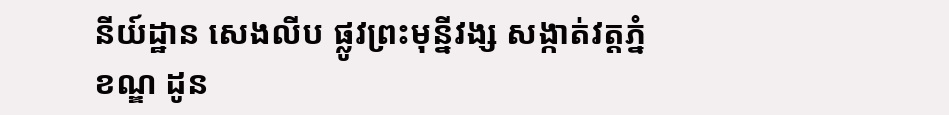នីយ៍ដ្ឋាន សេងលីប ផ្លូវព្រះមុន្នីវង្ស សង្កាត់វត្តភ្នំ ខណ្ឌ ដូន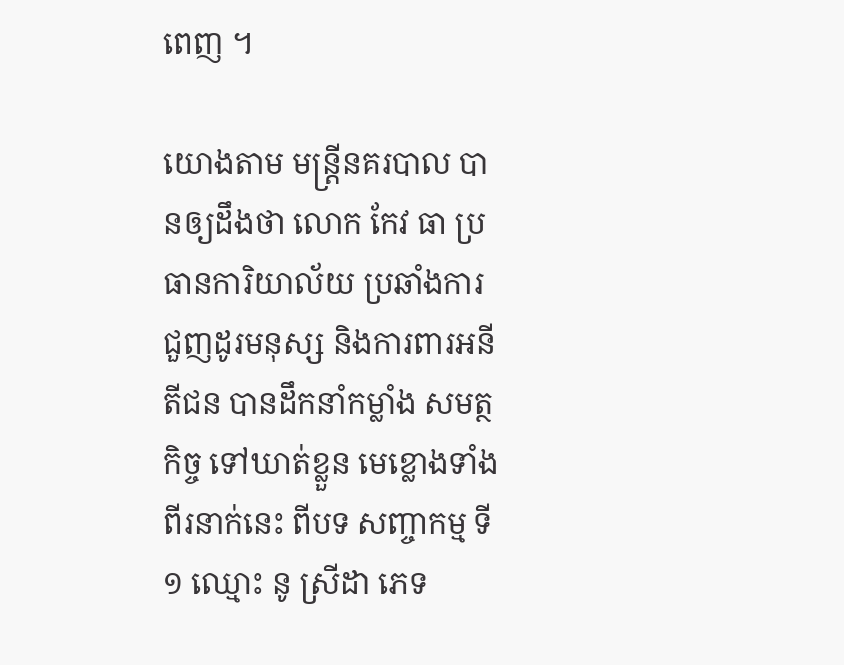ពេញ ។

យោងតាម មន្រ្តីនគរបាល បានឲ្យដឹងថា លោក កែវ ធា ប្រធានការិយាល័យ ប្រឆាំងការ ជួញដូរមនុស្ស និងការពារអនីតីជន បានដឹកនាំកម្លាំង សមត្ថកិច្ច ទៅឃាត់ខ្លួន មេខ្លោងទាំងពីរនាក់នេះ ពីបទ សញ្ចាកម្ម ទី១ ឈ្មោះ នូ ស្រីដា ភេទ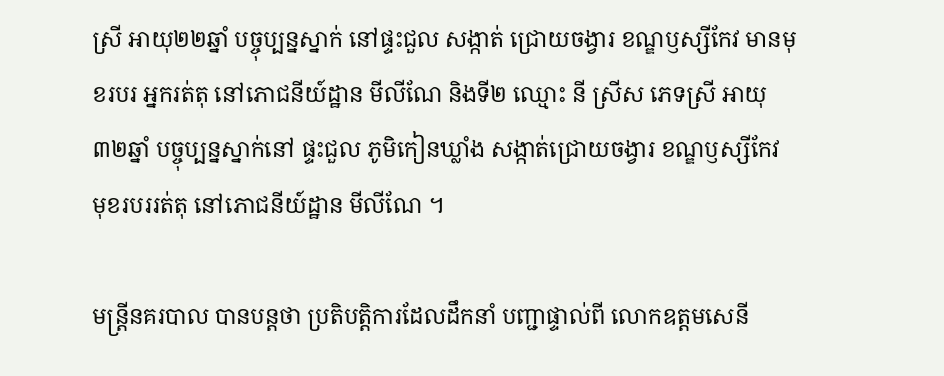ស្រី អាយុ២២ឆ្នាំ បច្ចុប្បន្នស្នាក់ នៅផ្ទះជួល សង្កាត់ ជ្រោយចង្វារ ខណ្ឌឫស្សីកែវ មានមុខរបរ អ្នករត់តុ នៅភោជនីយ៍ដ្ឋាន មីលីណែ និងទី២ ឈ្មោះ នី ស្រីស ភេទស្រី អាយុ៣២ឆ្នាំ បច្ចុប្បន្នស្នាក់នៅ ផ្ទះជួល ភូមិកៀនឃ្លាំង សង្កាត់ជ្រោយចង្វារ ខណ្ឌឫស្សីកែវ មុខរបររត់តុ នៅភោជនីយ៍ដ្ឋាន មីលីណែ ។

មន្រ្តីនគរបាល បានបន្តថា ប្រតិបត្តិការដែលដឹកនាំ បញ្ជាផ្ទាល់ពី លោកឧត្តមសេនី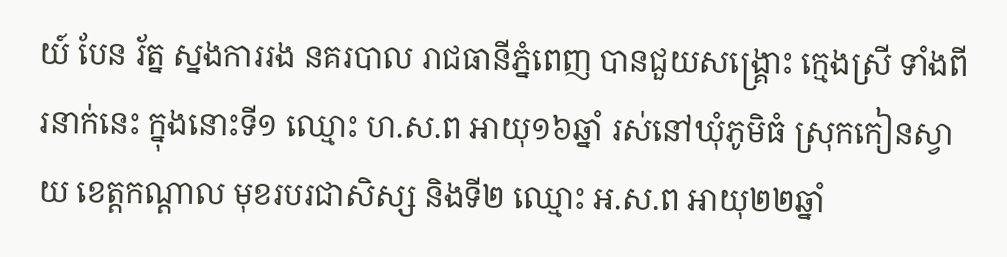យ៍ បែន រ័ត្ន ស្នងការរង នគរបាល រាជធានីភ្នំពេញ បានជួយសង្គ្រោះ ក្មេងស្រី ទាំងពីរនាក់នេះ ក្នុងនោះទី១ ឈ្មោះ ហ.ស.ព អាយុ១៦ឆ្នាំ រស់នៅឃុំភូមិធំ ស្រុកកៀនស្វាយ ខេត្តកណ្តាល មុខរបរជាសិស្ស និងទី២ ឈ្មោះ អ.ស.ព អាយុ២២ឆ្នាំ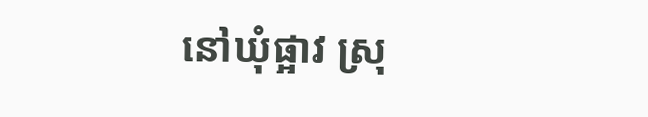នៅឃុំផ្អាវ ស្រុ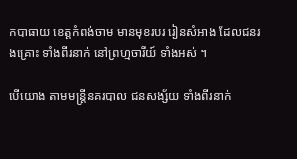កបាធាយ ខេត្តកំពង់ចាម មានមុខរបរ រៀនសំអាង ដែលជនរងគ្រោះ ទាំងពីរនាក់ នៅព្រហ្មចារីយ៍ ទាំងអស់ ។

បើយោង តាមមន្រ្តីនគរបាល ជនសង្ស័យ ទាំងពីរនាក់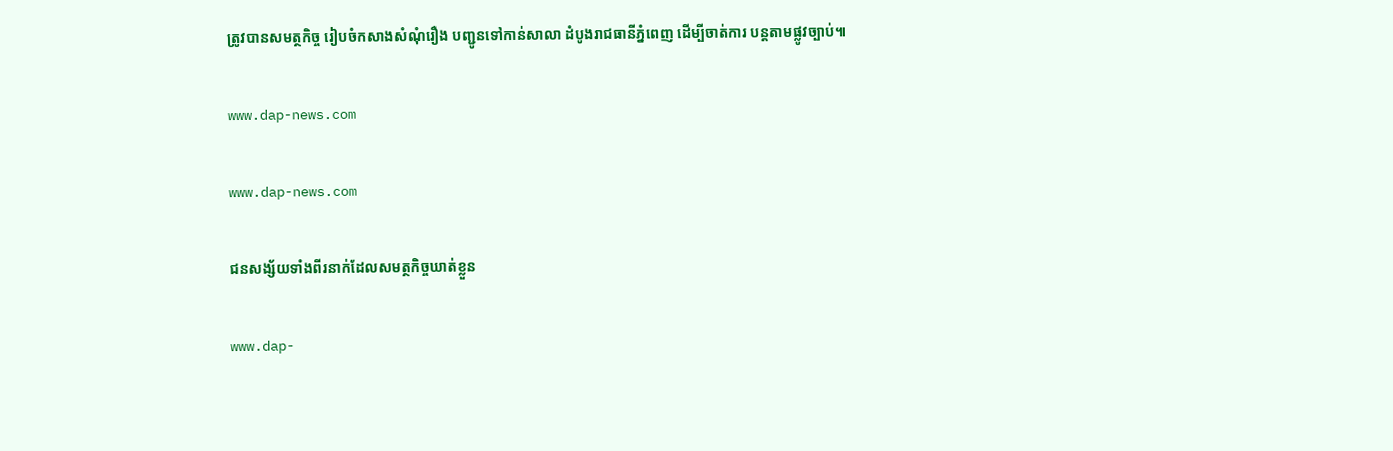ត្រូវបានសមត្ថកិច្ច រៀបចំកសាងសំណុំរឿង បញ្ជូនទៅកាន់សាលា ដំបូងរាជធានីភ្នំពេញ ដើម្បីចាត់ការ បន្តតាមផ្លូវច្បាប់៕

www.dap-news.com

www.dap-news.com

ជនសង្ស័យទាំងពីរនាក់ដែលសមត្ថកិច្ចឃាត់ខ្លួន

www.dap-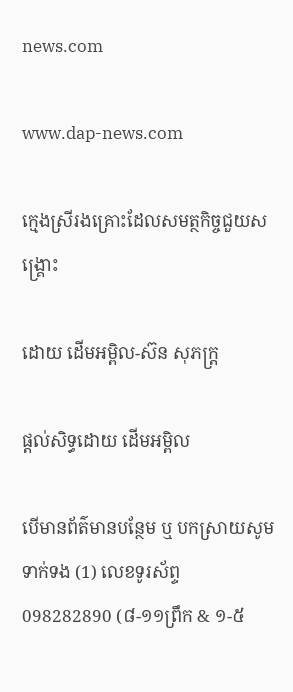news.com

www.dap-news.com

ក្មេងស្រីរងគ្រោះដែលសមត្ថកិច្ចជួយសង្រ្គោះ

ដោយ ដើមអម្ពិល-ស៊ន សុភក្រ្ត

ផ្តល់សិទ្ធដោយ ដើមអម្ពិល

បើមានព័ត៌មានបន្ថែម ឬ បកស្រាយសូមទាក់ទង (1) លេខទូរស័ព្ទ 098282890 (៨-១១ព្រឹក & ១-៥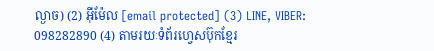ល្ងាច) (2) អ៊ីម៉ែល [email protected] (3) LINE, VIBER: 098282890 (4) តាមរយៈទំព័រហ្វេសប៊ុកខ្មែរ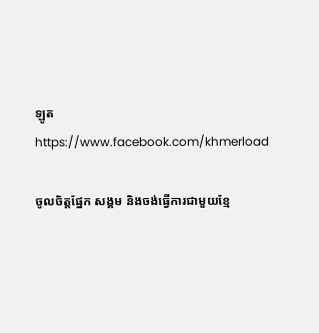ឡូត https://www.facebook.com/khmerload

ចូលចិត្តផ្នែក សង្គម និងចង់ធ្វើការជាមួយខ្មែ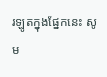រឡូតក្នុងផ្នែកនេះ សូម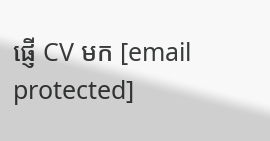ផ្ញើ CV មក [email protected]